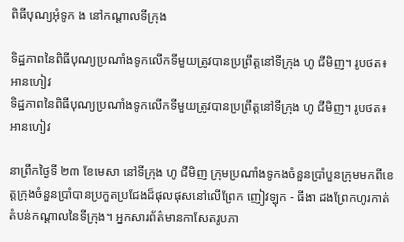ពិធីបុណ្យអុំទូក ង នៅកណ្តាលទីក្រុង

ទិដ្ឋភាពនៃពិធីបុណ្យប្រណាំងទូកលើកទីមួយត្រូវបានប្រព្រឹត្តនៅទីក្រុង ហូ ជីមិញ។ រូបថត៖ អានហៀវ
ទិដ្ឋភាពនៃពិធីបុណ្យប្រណាំងទូកលើកទីមួយត្រូវបានប្រព្រឹត្តនៅទីក្រុង ហូ ជីមិញ។ រូបថត៖ អានហៀវ

នាព្រឹកថ្ងៃទី ២៣ ខែមេសា នៅទីក្រុង ហូ ជីមិញ ក្រុមប្រណាំងទូកងចំនួនប្រាំបួនក្រុមមកពីខេត្តក្រុងចំនួនប្រាំបានប្រកួតប្រជែងដ៏ផុលផុសនៅលើព្រែក ញៀវឡុក - ធីងា ដងព្រែកហូរកាត់តំបន់កណ្តាលនៃទីក្រុង។ អ្នកសារព័ត៌មានកាសែតរូបភា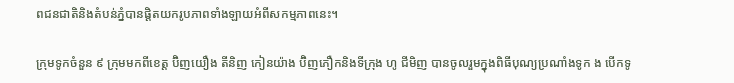ពជនជាតិនិងតំបន់ភ្នំបានផ្តិតយករូបភាពទាំងឡាយអំពីសកម្មភាពនេះ។

ក្រុមទូកចំនួន ៩ ក្រុមមកពីខេត្ត ប៊ិញយឿង តីនិញ កៀនយ៉ាង ប៊ិញភឿកនិងទីក្រុង ហូ ជីមិញ បានចូលរួមក្នុងពិធីបុណ្យប្រណាំងទូក ង បើកទូ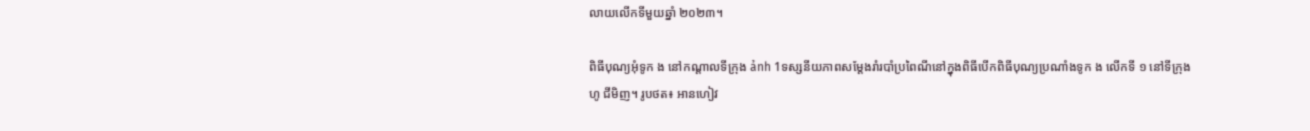លាយលើកទីមួយឆ្នាំ ២០២៣។

ពិធីបុណ្យអុំទូក ង នៅកណ្តាលទីក្រុង ảnh 1ទស្សនីយភាពសម្តែងរាំរបាំប្រពៃណីនៅក្នុងពិធីបើកពិធីបុណ្យប្រណាំងទូក ង លើកទី ១ នៅទីក្រុង ហូ ជីមិញ។ រូបថត៖ អានហៀវ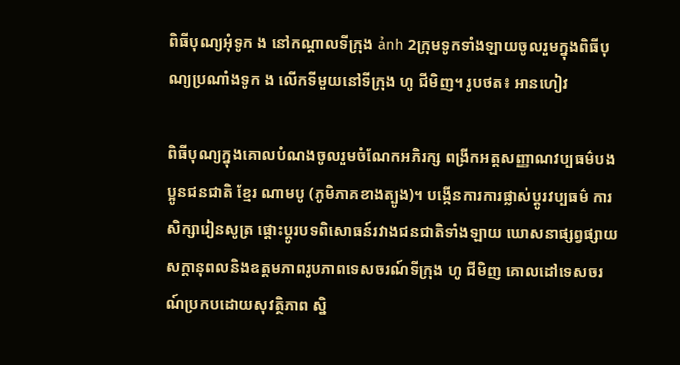ពិធីបុណ្យអុំទូក ង នៅកណ្តាលទីក្រុង ảnh 2ក្រុមទូកទាំងឡាយចូលរួមក្នុងពិធីបុណ្យប្រណាំងទូក ង លើកទីមួយនៅទីក្រុង ហូ ជីមិញ។ រូបថត៖ អានហៀវ

ពិធីបុណ្យក្នុងគោលបំណងចូលរួមចំណែកអភិរក្ស ពង្រីកអត្តសញ្ញាណវប្បធម៌បងប្អូនជនជាតិ ខ្មែរ ណាមបូ (ភូមិភាគខាងត្បូង)។ បង្កើនការការផ្លាស់ប្តូរវប្បធម៌ ការសិក្សារៀនសូត្រ ផ្ដោះប្តូរបទពិសោធន៍រវាងជនជាតិទាំងឡាយ ឃោសនាផ្សព្វផ្សាយសក្តានុពលនិងឧត្តមភាពរូបភាពទេសចរណ៍ទីក្រុង ហូ ជីមិញ គោលដៅទេសចរណ៍ប្រកបដោយសុវត្ថិភាព ស្និ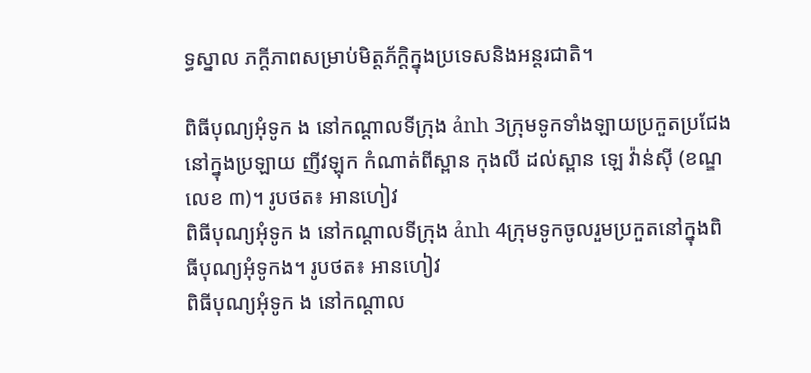ទ្ធស្នាល ភក្តីភាពសម្រាប់មិត្តភ័ក្តិក្នុងប្រទេសនិងអន្តរជាតិ។

ពិធីបុណ្យអុំទូក ង នៅកណ្តាលទីក្រុង ảnh 3ក្រុមទូកទាំងឡាយប្រកួតប្រជែងនៅក្នុងប្រឡាយ ញីវឡុក កំណាត់ពីស្ពាន កុងលី ដល់ស្ពាន ឡេ វ៉ាន់ស៊ី (ខណ្ឌលេខ ៣)។ រូបថត៖ អានហៀវ
ពិធីបុណ្យអុំទូក ង នៅកណ្តាលទីក្រុង ảnh 4ក្រុមទូកចូលរួមប្រកួតនៅក្នុងពិធីបុណ្យអុំទូកង។ រូបថត៖ អានហៀវ
ពិធីបុណ្យអុំទូក ង នៅកណ្តាល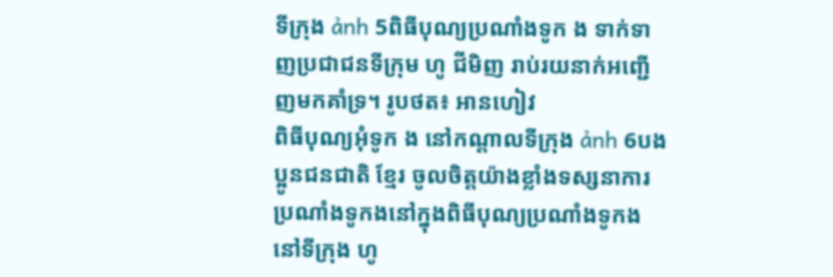ទីក្រុង ảnh 5ពិធីបុណ្យប្រណាំងទូក ង ទាក់ទាញប្រជាជនទីក្រុម ហូ ជីមិញ រាប់រយនាក់អញ្ជើញមកគាំទ្រ។ រូបថត៖ អានហៀវ
ពិធីបុណ្យអុំទូក ង នៅកណ្តាលទីក្រុង ảnh 6បងប្អូនជនជាតិ ខ្មែរ ចូលចិត្តយ៉ាងខ្លាំងទស្សនាការប្រណាំងទូកងនៅក្នុងពិធីបុណ្យប្រណាំងទូកងនៅទីក្រុង ហូ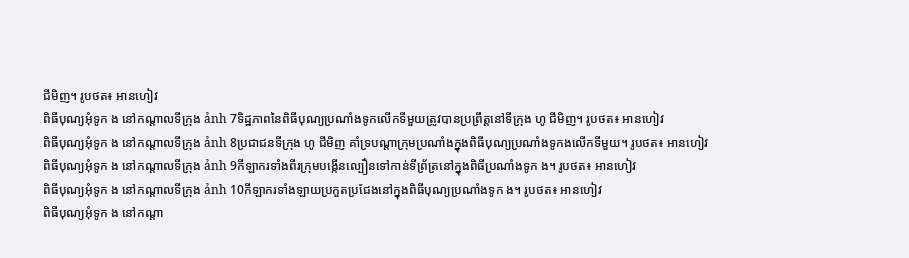ជីមិញ។ រូបថត៖ អានហៀវ
ពិធីបុណ្យអុំទូក ង នៅកណ្តាលទីក្រុង ảnh 7ទិដ្ឋភាពនៃពិធីបុណ្យប្រណាំងទូកលើកទីមួយត្រូវបានប្រព្រឹត្តនៅទីក្រុង ហូ ជីមិញ។ រូបថត៖ អានហៀវ
ពិធីបុណ្យអុំទូក ង នៅកណ្តាលទីក្រុង ảnh 8ប្រជាជនទីក្រុង ហូ ជីមិញ គាំទ្របណ្តាក្រុមប្រណាំងក្នុងពិធីបុណ្យប្រណាំងទូកងលើកទីមួយ។ រូបថត៖ អានហៀវ
ពិធីបុណ្យអុំទូក ង នៅកណ្តាលទីក្រុង ảnh 9កីឡាករទាំងពីរក្រុមបង្កើនល្បឿនទៅកាន់ទីព្រ័ត្រនៅក្នុងពិធីប្រណាំងទូក ង។ រូបថត៖ អានហៀវ
ពិធីបុណ្យអុំទូក ង នៅកណ្តាលទីក្រុង ảnh 10កីឡាករទាំងឡាយប្រកួតប្រជែងនៅក្នុងពិធីបុណ្យប្រណាំងទូក ង។ រូបថត៖ អានហៀវ
ពិធីបុណ្យអុំទូក ង នៅកណ្តា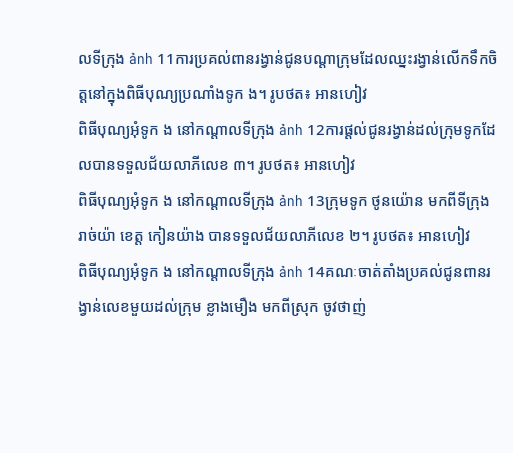លទីក្រុង ảnh 11ការប្រគល់ពានរង្វាន់ជូនបណ្តាក្រុមដែលឈ្នះរង្វាន់លើកទឹកចិត្តនៅក្នុងពិធីបុណ្យប្រណាំងទូក ង។ រូបថត៖ អានហៀវ
ពិធីបុណ្យអុំទូក ង នៅកណ្តាលទីក្រុង ảnh 12ការផ្តល់ជូនរង្វាន់ដល់ក្រុមទូកដែលបានទទួលជ័យលាភីលេខ ៣។ រូបថត៖ អានហៀវ
ពិធីបុណ្យអុំទូក ង នៅកណ្តាលទីក្រុង ảnh 13ក្រុមទូក ថូនយ៉ោន មកពីទីក្រុង រាច់យ៉ា ខេត្ត កៀនយ៉ាង បានទទួលជ័យលាភីលេខ ២។ រូបថត៖ អានហៀវ
ពិធីបុណ្យអុំទូក ង នៅកណ្តាលទីក្រុង ảnh 14គណៈចាត់តាំងប្រគល់ជូនពានរង្វាន់លេខមួយដល់ក្រុម ខ្លាងមឿង មកពីស្រុក ចូវថាញ់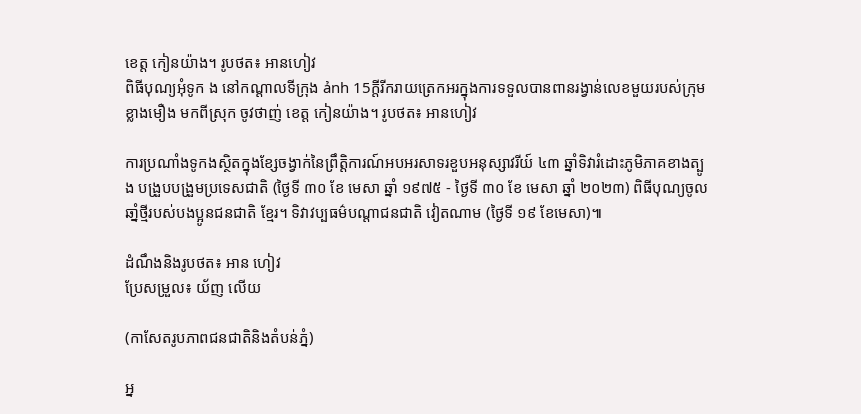ខេត្ត កៀនយ៉ាង។ រូបថត៖ អានហៀវ
ពិធីបុណ្យអុំទូក ង នៅកណ្តាលទីក្រុង ảnh 15ក្តីរីករាយត្រេកអរក្នុងការទទួលបានពានរង្វាន់លេខមួយរបស់ក្រុម ខ្លាងមឿង មកពីស្រុក ចូវថាញ់ ខេត្ត កៀនយ៉ាង។ រូបថត៖ អានហៀវ

ការប្រណាំងទូកងស្ថិតក្នុងខ្សែចង្វាក់នៃព្រឹត្តិការណ៍អបអរសាទរខួបអនុស្សាវរីយ៍ ៤៣ ឆ្នាំទិវារំដោះភូមិភាគខាងត្បូង បង្រួបបង្រួមប្រទេសជាតិ (ថ្ងៃទី ៣០ ខែ មេសា ឆ្នាំ ១៩៧៥ - ថ្ងៃទី ៣០ ខែ មេសា ឆ្នាំ ២០២៣) ពិធីបុណ្យចូលឆាំ្នថ្មីរបស់បងប្អូនជនជាតិ ខ្មែរ។ ទិវាវប្បធម៌បណ្តាជនជាតិ វៀតណាម (ថ្ងៃទី ១៩ ខែមេសា)៕

ដំណឹងនិងរូបថត៖ អាន ហៀវ
ប្រែសម្រួល៖ យ័ញ លើយ

(កាសែតរូបភាពជនជាតិនិងតំបន់ភ្នំ)

អ្ន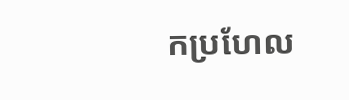កប្រហែល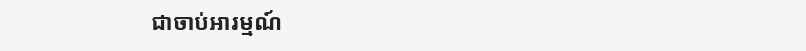ជាចាប់អារម្មណ៍